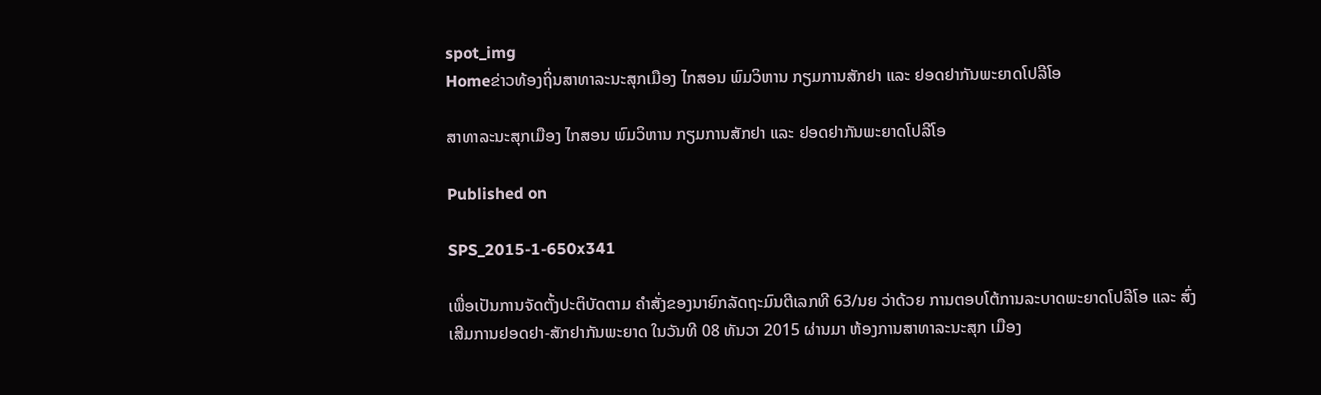spot_img
Homeຂ່າວທ້ອງຖິ່ນສາທາລະນະສຸກເມືອງ ໄກສອນ ພົມວິຫານ ກຽມການສັກຢາ ແລະ ຢອດຢາກັນພະຍາດໂປລີໂອ

ສາທາລະນະສຸກເມືອງ ໄກສອນ ພົມວິຫານ ກຽມການສັກຢາ ແລະ ຢອດຢາກັນພະຍາດໂປລີໂອ

Published on

SPS_2015-1-650x341

ເພື່ອເປັນການຈັດຕັ້ງປະຕິບັດຕາມ ຄຳສັ່ງຂອງນາຍົກລັດຖະມົນຕີເລກທີ 63/ນຍ ວ່າດ້ວຍ ການຕອບໂຕ້ການລະບາດພະຍາດໂປລີໂອ ແລະ ສົ່ງເສີມການຢອດຢາ-ສັກຢາກັນພະຍາດ ໃນວັນທີ 08 ທັນວາ 2015 ຜ່ານມາ ຫ້ອງການສາທາລະນະສຸກ ເມືອງ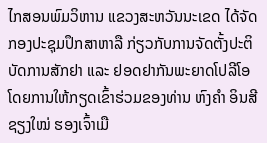ໄກສອນພົມວິຫານ ແຂວງສະຫວັນນະເຂດ ໄດ້ຈັດກອງປະຊຸມປຶກສາຫາລື ກ່ຽວກັບການຈັດຕັ້ງປະຕິບັດການສັກຢາ ແລະ ຢອດຢາກັນພະຍາດໂປລີໂອ ໂດຍການໃຫ້ກຽດເຂົ້າຮ່ວມຂອງທ່ານ ຫົງຄຳ ອິນສີຊຽງໃໝ່ ຮອງເຈົ້າເມື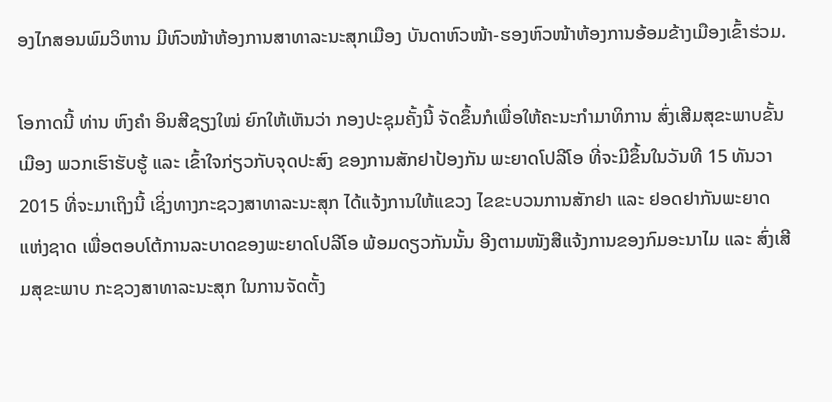ອງໄກສອນພົມວິຫານ ມີຫົວໜ້າຫ້ອງການສາທາລະນະສຸກເມືອງ ບັນດາຫົວໜ້າ-ຮອງຫົວໜ້າຫ້ອງການອ້ອມຂ້າງເມືອງເຂົ້າຮ່ວມ.

ໂອກາດນີ້ ທ່ານ ຫົງຄຳ ອິນສີຊຽງໃໝ່ ຍົກໃຫ້ເຫັນວ່າ ກອງປະຊຸມຄັ້ງນີ້ ຈັດຂຶ້ນກໍເພື່ອໃຫ້ຄະນະກຳມາທິການ ສົ່ງເສີມສຸຂະພາບຂັ້ນເມືອງ ພວກເຮົາຮັບຮູ້ ແລະ ເຂົ້າໃຈກ່ຽວກັບຈຸດປະສົງ ຂອງການສັກຢາປ້ອງກັນ ພະຍາດໂປລີໂອ ທີ່ຈະມີຂຶ້ນໃນວັນທີ 15 ທັນວາ 2015 ທີ່ຈະມາເຖິງນີ້ ເຊິ່ງທາງກະຊວງສາທາລະນະສຸກ ໄດ້ແຈ້ງການໃຫ້ແຂວງ ໄຂຂະບວນການສັກຢາ ແລະ ຢອດຢາກັນພະຍາດແຫ່ງຊາດ ເພື່ອຕອບໂຕ້ການລະບາດຂອງພະຍາດໂປລີໂອ ພ້ອມດຽວກັນນັ້ນ ອີງຕາມໜັງສືແຈ້ງການຂອງກົມອະນາໄມ ແລະ ສົ່ງເສີມສຸຂະພາບ ກະຊວງສາທາລະນະສຸກ ໃນການຈັດຕັ້ງ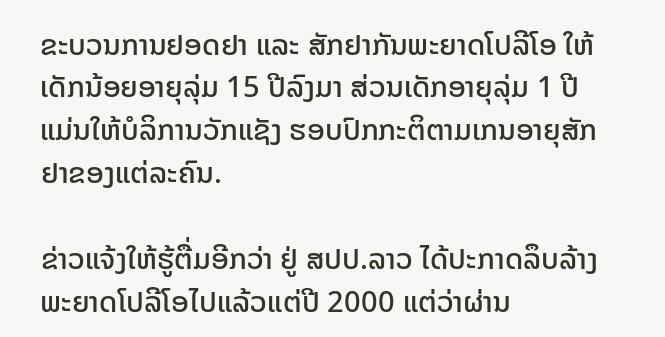ຂະບວນການຢອດຢາ ແລະ ສັກຢາກັນພະຍາດໂປລີໂອ ໃຫ້ເດັກນ້ອຍອາຍຸລຸ່ມ 15 ປີລົງມາ ສ່ວນເດັກອາຍຸລຸ່ມ 1 ປີ ແມ່ນໃຫ້ບໍລິການວັກແຊັງ ຮອບປົກກະຕິຕາມເກນອາຍຸສັກຢາຂອງແຕ່ລະຄົນ.

ຂ່າວແຈ້ງໃຫ້ຮູ້ຕື່ມອີກວ່າ ຢູ່ ສປປ.ລາວ ໄດ້ປະກາດລຶບລ້າງພະຍາດໂປລີໂອໄປແລ້ວແຕ່ປີ 2000 ແຕ່ວ່າຜ່ານ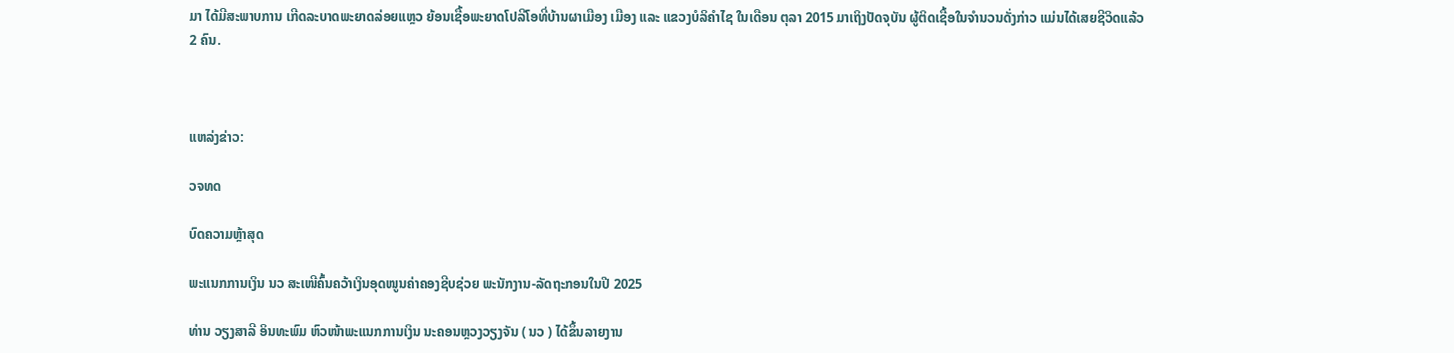ມາ ໄດ້ມີສະພາບການ ເກີດລະບາດພະຍາດລ່ອຍແຫຼວ ຍ້ອນເຊື້ອພະຍາດໂປລີໂອທີ່ບ້ານຜາເມືອງ ເມືອງ ແລະ ແຂວງບໍລິຄໍາໄຊ ໃນເດືອນ ຕຸລາ 2015 ມາເຖິງປັດຈຸບັນ ຜູ້ຕິດເຊື້ອໃນຈຳນວນດັ່ງກ່າວ ແມ່ນໄດ້ເສຍຊີວິດແລ້ວ 2 ຄົນ.



ແຫລ່ງຂ່າວ:

ວຈທດ

ບົດຄວາມຫຼ້າສຸດ

ພະແນກການເງິນ ນວ ສະເໜີຄົ້ນຄວ້າເງິນອຸດໜູນຄ່າຄອງຊີບຊ່ວຍ ພະນັກງານ-ລັດຖະກອນໃນປີ 2025

ທ່ານ ວຽງສາລີ ອິນທະພົມ ຫົວໜ້າພະແນກການເງິນ ນະຄອນຫຼວງວຽງຈັນ ( ນວ ) ໄດ້ຂຶ້ນລາຍງານ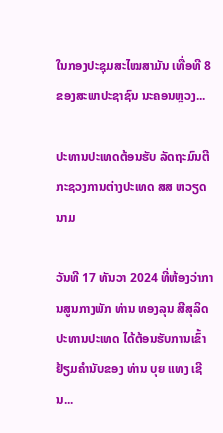ໃນກອງປະຊຸມສະໄໝສາມັນ ເທື່ອທີ 8 ຂອງສະພາປະຊາຊົນ ນະຄອນຫຼວງ...

ປະທານປະເທດຕ້ອນຮັບ ລັດຖະມົນຕີກະຊວງການຕ່າງປະເທດ ສສ ຫວຽດນາມ

ວັນທີ 17 ທັນວາ 2024 ທີ່ຫ້ອງວ່າການສູນກາງພັກ ທ່ານ ທອງລຸນ ສີສຸລິດ ປະທານປະເທດ ໄດ້ຕ້ອນຮັບການເຂົ້າຢ້ຽມຄຳນັບຂອງ ທ່ານ ບຸຍ ແທງ ເຊີນ...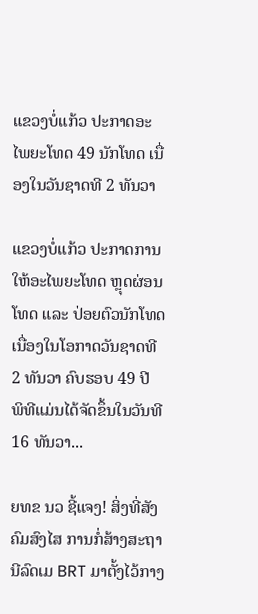ແຂວງບໍ່ແກ້ວ ປະກາດອະໄພຍະໂທດ 49 ນັກໂທດ ເນື່ອງໃນວັນຊາດທີ 2 ທັນວາ

ແຂວງບໍ່ແກ້ວ ປະກາດການໃຫ້ອະໄພຍະໂທດ ຫຼຸດຜ່ອນໂທດ ແລະ ປ່ອຍຕົວນັກໂທດ ເນື່ອງໃນໂອກາດວັນຊາດທີ 2 ທັນວາ ຄົບຮອບ 49 ປີ ພິທີແມ່ນໄດ້ຈັດຂຶ້ນໃນວັນທີ 16 ທັນວາ...

ຍທຂ ນວ ຊີ້ແຈງ! ສິ່ງທີ່ສັງຄົມສົງໄສ ການກໍ່ສ້າງສະຖານີລົດເມ BRT ມາຕັ້ງໄວ້ກາງ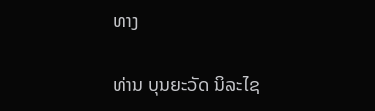ທາງ

ທ່ານ ບຸນຍະວັດ ນິລະໄຊ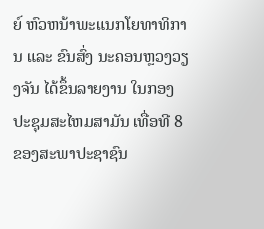ຍ໌ ຫົວຫນ້າພະແນກໂຍທາທິການ ແລະ ຂົນສົ່ງ ນະຄອນຫຼວງວຽງຈັນ ໄດ້ຂຶ້ນລາຍງານ ໃນກອງປະຊຸມສະໄຫມສາມັນ ເທື່ອທີ 8 ຂອງສະພາປະຊາຊົນ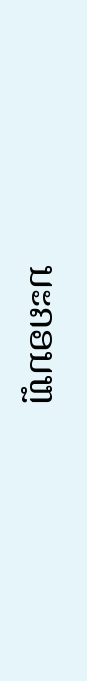ນະຄອນຫຼ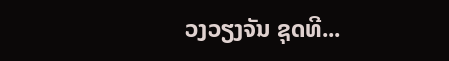ວງວຽງຈັນ ຊຸດທີ...